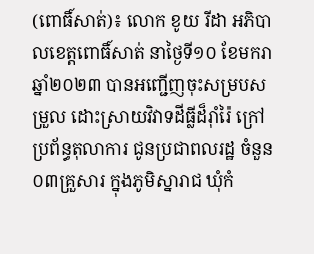(ពោធិ៍សាត់)៖ លោក ខូយ រីដា អភិបាលខេត្តពោធិ៍សាត់ នាថ្ងៃទី១០ ខែមករា ឆ្នាំ២០២៣ បានអញ្ជើញចុះសម្របសម្រួល ដោះស្រាយវិវាទដីធ្លីដ៏រ៉ាំរ៉ៃ ក្រៅប្រព័ន្ធតុលាការ ជូនប្រជាពលរដ្ឋ ចំនួន០៣គ្រួសារ ក្នុងភូមិស្នារាជ ឃុំកំ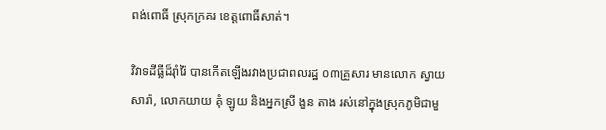ពង់ពោធិ៍ ស្រុកក្រគរ ខេត្តពោធិ៍សាត់។

វិវាទដីធ្លីដ៏រ៉ាំរ៉ៃ បានកើតឡើងរវាងប្រជាពលរដ្ឋ ០៣គ្រួសារ មានលោក ស្វាយ សារ៉ា, លោកយាយ គុំ ឡូយ និងអ្នកស្រី ងួន តាង រស់នៅក្នុងស្រុកភូមិជាមួ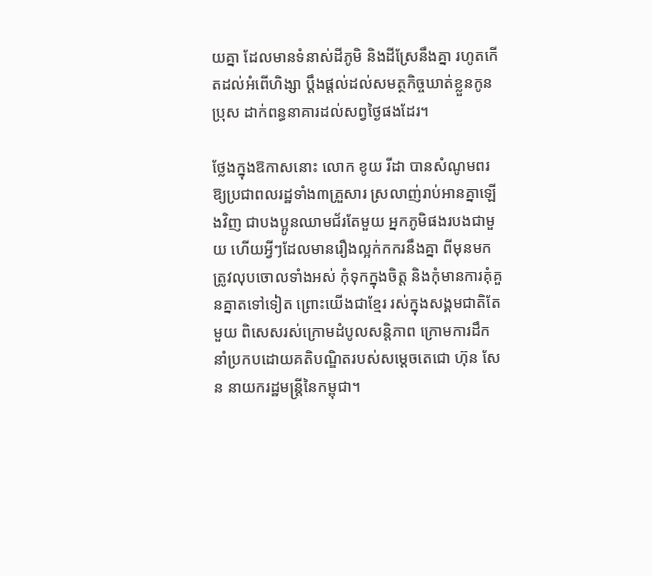យគ្នា ដែលមានទំនាស់ដីភូមិ និងដីស្រែនឹងគ្នា រហូតកើតដល់អំពើហិង្សា ប្ដឹងផ្ដល់ដល់សមត្ថកិច្ចឃាត់ខ្លួនកូនប្រុស ដាក់ពន្ធនាគារដល់សព្វថ្ងៃផងដែរ។

ថ្លែងក្នុងឱកាសនោះ លោក ខូយ រីដា បានសំណូមពរឱ្យប្រជាពលរដ្ឋទាំង៣គ្រួសារ ស្រលាញ់រាប់អានគ្នាឡើងវិញ ជាបងប្អូនឈាមជ័រតែមួយ អ្នកភូមិផងរបងជាមួយ ហើយអ្វីៗដែលមានរឿងល្អក់កករនឹងគ្នា ពីមុនមក ត្រូវលុបចោលទាំងអស់ កុំទុកក្នុងចិត្ត និងកុំមានការគុំគួនគ្នាតទៅទៀត ព្រោះយើងជាខ្មែរ រស់ក្នុងសង្គមជាតិតែមួយ ពិសេសរស់ក្រោមដំបូលសន្តិភាព ក្រោមការដឹកនាំប្រកបដោយគតិបណ្ឌិតរបស់សម្ដេចតេជោ ហ៊ុន សែន នាយករដ្ឋមន្ត្រីនៃកម្ពុជា។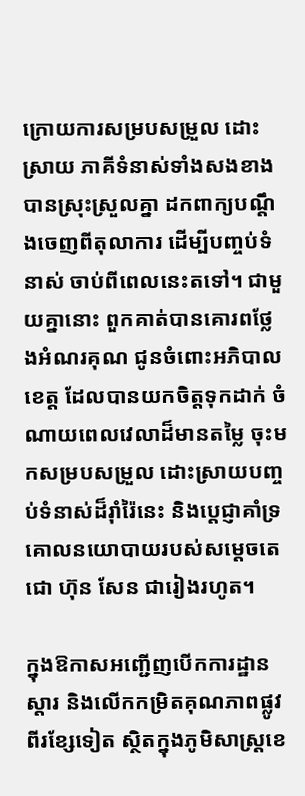ក្រោយការសម្របសម្រួល ដោះស្រាយ ភាគីទំនាស់ទាំងសងខាង បានស្រុះស្រួលគ្នា ដកពាក្យបណ្ដឹងចេញពីតុលាការ ដើម្បីបញ្ចប់ទំនាស់ ចាប់ពីពេលនេះតទៅ។ ជាមួយគ្នានោះ ពួកគាត់បានគោរពថ្លែងអំណរគុណ ជូនចំពោះអភិបាលខេត្ត ដែលបានយកចិត្តទុកដាក់ ចំណាយពេលវេលាដ៏មានតម្លៃ ចុះមកសម្របសម្រួល ដោះស្រាយបញ្ចប់ទំនាស់ដ៏រ៉ាំរ៉ៃនេះ និងប្ដេជ្ញាគាំទ្រគោលនយោបាយរបស់សម្ដេចតេជោ ហ៊ុន សែន ជារៀងរហូត។

ក្នុងឱកាសអញ្ជើញបើកការដ្ឋានស្តារ និងលើកកម្រិតគុណភាពផ្លូវពីរខ្សែទៀត ស្ថិតក្នុងភូមិសាស្ត្រខេ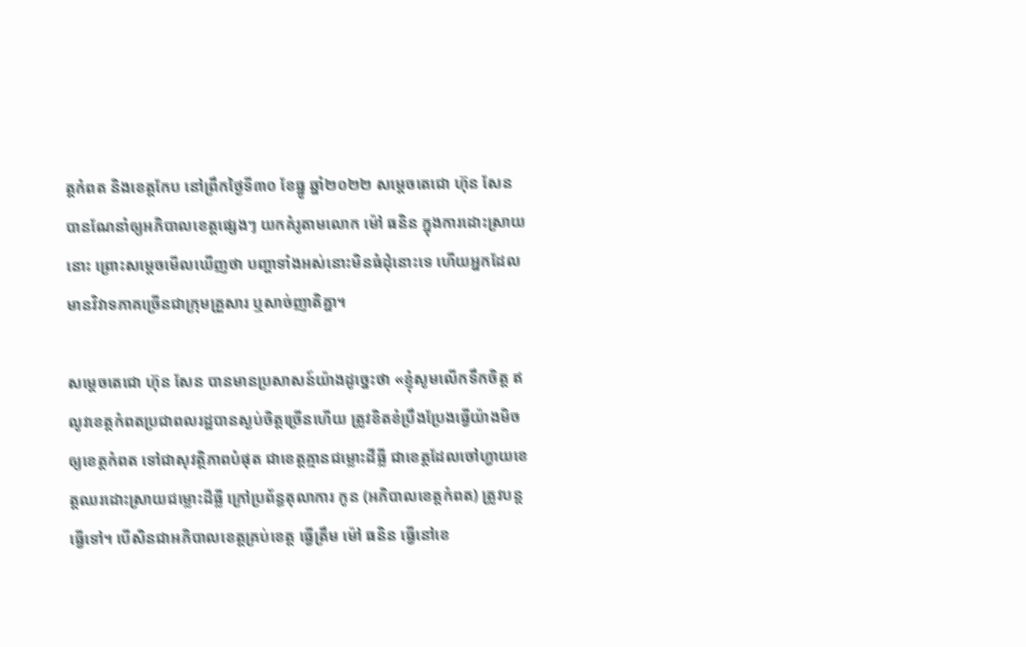ត្តកំពត និងខេត្តកែប នៅព្រឹកថ្ងៃទី៣០ ខែធ្នូ ឆ្នាំ២០២២ សម្ដេចតេជោ ហ៊ុន សែន បានណែនាំឲ្យអភិបាលខេត្តផ្សេងៗ យកគំរូតាមលោក ម៉ៅ ធនិន ក្នុងការដោះស្រាយនោះ ព្រោះសម្ដេចមើលឃើញថា បញ្ហាទាំងអស់នោះមិនធំដុំនោះទេ ហើយអ្នកដែលមានវិវាទភាគច្រើនជាក្រុមគ្រួសារ ឬសាច់ញាតិគ្នា។

សម្ដេចតេជោ ហ៊ុន សែន បានមានប្រសាសន៍យ៉ាងដូច្នេះថា «ខ្ញុំសូមលើកទឹកចិត្ត ឥលូវខេត្តកំពតប្រជាពលរដ្ឋបានស្ងប់ចិត្តច្រើនហើយ ត្រូវខិតខំប្រឹងប្រែងធ្វើយ៉ាងមិចឲ្យខេត្តកំពត ទៅជាសុវត្ថិភាពបំផុត ជាខេត្តគ្មានជម្លោះដីធ្លី ជាខេត្តដែលចៅហ្វាយខេត្តឈរដោះស្រាយជម្លោះដីធ្លី ក្រៅប្រព័ន្ធតុលាការ កូន (អភិបាលខេត្តកំពត) ត្រូវបន្ដធ្វើទៅ។ បើសិនជាអភិបាលខេត្តគ្រប់ខេត្ត ធ្វើត្រឹម ម៉ៅ ធនិន ធ្វើនៅខេ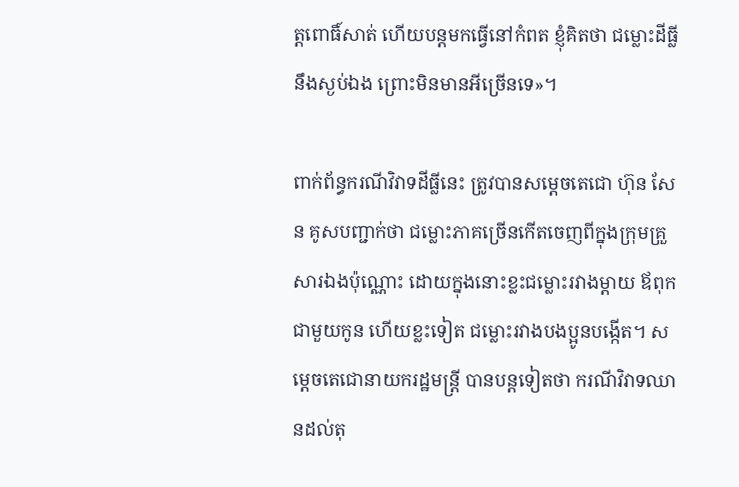ត្តពោធិ៍សាត់ ហើយបន្ដមកធ្វើនៅកំពត ខ្ញុំគិតថា ជម្លោះដីធ្លីនឹងស្ងប់ឯង ព្រោះមិនមានអីច្រើនទេ»។

ពាក់ព័ន្ធករណីវិវាទដីធ្លីនេះ ត្រូវបានសម្ដេចតេជោ ហ៊ុន សែន គូសបញ្ជាក់ថា ជម្លោះភាគច្រើនកើតចេញពីក្នុងក្រុមគ្រួសារឯងប៉ុណ្ណោះ ដោយក្នុងនោះខ្លះជម្លោះរវាងម្ដាយ ឪពុកជាមួយកូន ហើយខ្លះទៀត ជម្លោះរវាងបងប្អូនបង្កើត។ សម្ដេចតេជោនាយករដ្ឋមន្ដ្រី បានបន្ដទៀតថា ករណីវិវាទឈានដល់តុ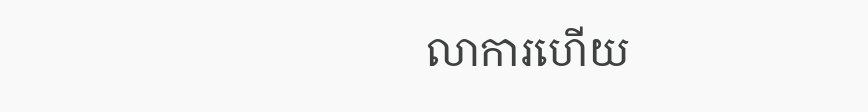លាការហើយ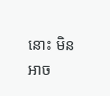នោះ មិនអាច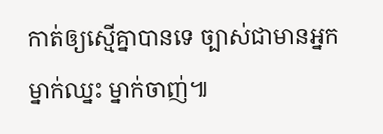កាត់ឲ្យស្មើគ្នាបានទេ ច្បាស់ជាមានអ្នកម្នាក់ឈ្នះ ម្នាក់ចាញ់៕